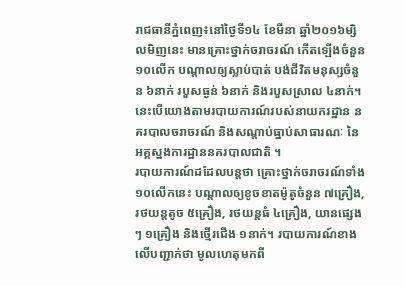រាជធានីភ្នំពេញ៖នៅថ្ងៃទី១៤ ខែមីនា ឆ្នាំ២០១៦ម្សិលមិញនេះ មានគ្រោះថ្នាក់ចរាចរណ៍ កើតឡើងចំនួន ១០លើក បណ្ដាលឲ្យស្លាប់បាត់ បង់ជីវិតមនុស្សចំនួន ៦នាក់ របួសធ្ងន់ ៦នាក់ និងរបួសស្រាល ៤នាក់។ នេះបើយោងតាមរបាយការណ៍របស់នាយករដ្ឋាន នគរបាលចរាចរណ៍ និងសណ្ដាប់ធ្នាប់សាធារណៈ នៃអគ្គស្នងការដ្ឋាននគរបាលជាតិ ។
របាយការណ៍ដដែលបន្តថា គ្រោះថ្នាក់ចរាចរណ៍ទាំង១០លើកនេះ បណ្ដាលឲ្យខូចខាតម៉ូតូចំនួន ៧គ្រឿង, រថយន្តតូច ៥គ្រឿង, រថយន្តធំ ៤គ្រឿង, យានផ្សេងៗ ១គ្រឿង និងថ្មើរជើង ១នាក់។ របាយការណ៍ខាងលើបញ្ជាក់ថា មូលហេតុមកពី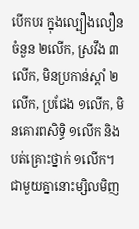បើកបរ ក្នុងល្បឿងលឿនចំនួន ២លើក, ស្រវឹង ៣លើក, មិនប្រកាន់ស្តាំ ២លើក, ប្រជែង ១លើក, មិនគោរពសិទ្ធិ ១លើក និងបត់គ្រោះថ្នាក់ ១លើក។
ជាមួយគ្នានោះម្សិលមិញ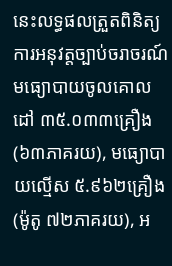នេះលទ្ធផលត្រួតពិនិត្យ ការអនុវត្តច្បាប់ចរាចរណ៍ មធ្យោបាយចូលគោលដៅ ៣៥.០៣៣គ្រឿង (៦៣ភាគរយ), មធ្យោបាយល្មើស ៥.៩៦២គ្រឿង (ម៉ូតូ ៧២ភាគរយ), អ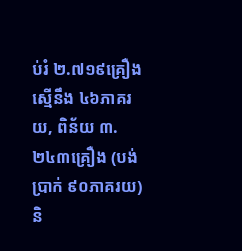ប់រំ ២.៧១៩គ្រឿង ស្មើនឹង ៤៦ភាគរយ, ពិន័យ ៣.២៤៣គ្រឿង (បង់ប្រាក់ ៩០ភាគរយ) និ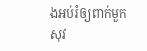ងអប់រំឲ្យពាក់មួកសុវ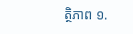ត្ថិភាព ១.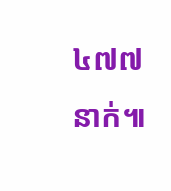៤៧៧នាក់៕